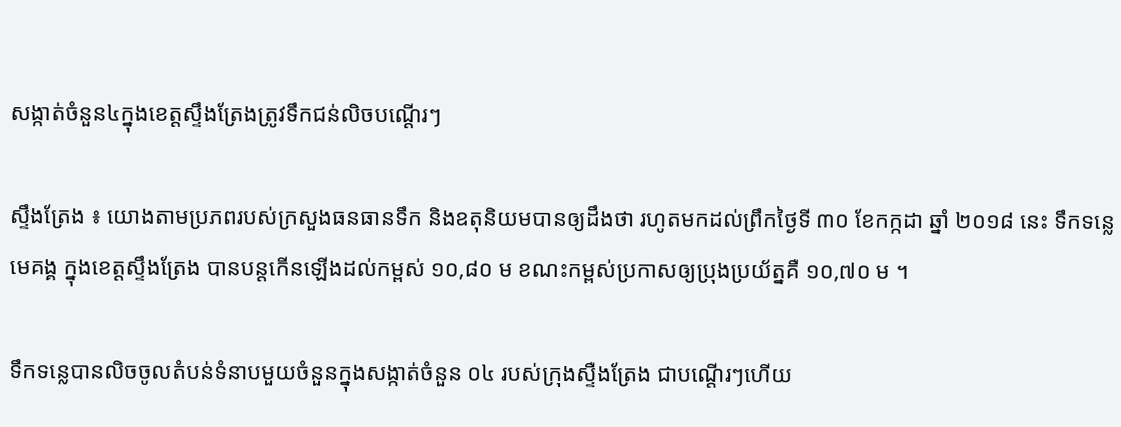សង្កាត់ចំនួន៤ក្នុងខេត្តស្ទឹងត្រែងត្រូវទឹកជន់លិចបណ្ដេីរៗ

ស្ទឹងត្រែង ៖ យោងតាមប្រភពរបស់ក្រសួងធនធានទឹក និងឧតុនិយមបានឲ្យដឹងថា រហូតមកដល់ព្រឹកថ្ងៃទី ៣០ ខែកក្កដា ឆ្នាំ ២០១៨ នេះ ទឹកទន្លេមេគង្គ ក្នុងខេត្តស្ទឹងត្រែង បានបន្តកើនឡើងដល់កម្ពស់ ១០,៨០ ម ខណះកម្ពស់ប្រកាសឲ្យប្រុងប្រយ័ត្នគឺ ១០,៧០ ម ។

ទឹកទន្លេបានលិចចូលតំបន់ទំនាបមួយចំនួនក្នុងសង្កាត់ចំនួន ០៤ របស់ក្រុងស្ទឺងត្រែង ជាបណ្តើរៗហើយ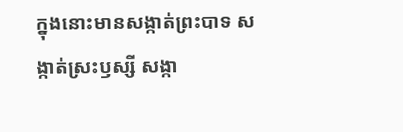ក្នុងនោះមានសង្កាត់ព្រះបាទ សង្កាត់ស្រះឫស្សី សង្កា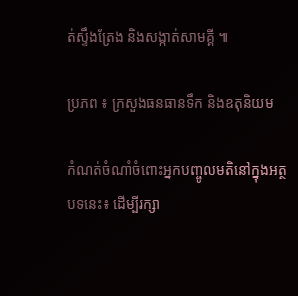ត់ស្ទឹងត្រែង និងសង្កាត់សាមគ្គី ៕

ប្រភព ៖ ក្រសួងធនធានទឹក និងឧតុនិយម

កំណត់ចំណាំចំពោះអ្នកបញ្ចូលមតិនៅក្នុងអត្ថបទនេះ៖ ដើម្បីរក្សា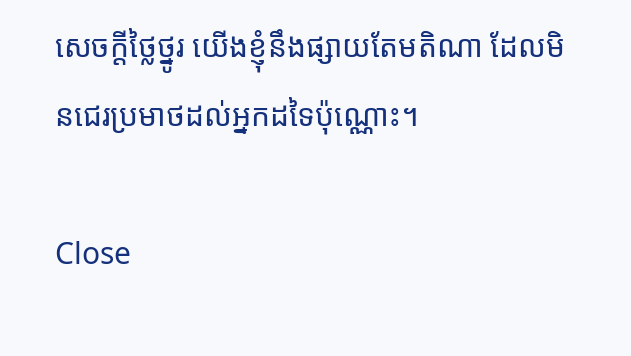សេចក្ដីថ្លៃថ្នូរ យើងខ្ញុំនឹងផ្សាយតែមតិណា ដែលមិនជេរប្រមាថដល់អ្នកដទៃប៉ុណ្ណោះ។

Close